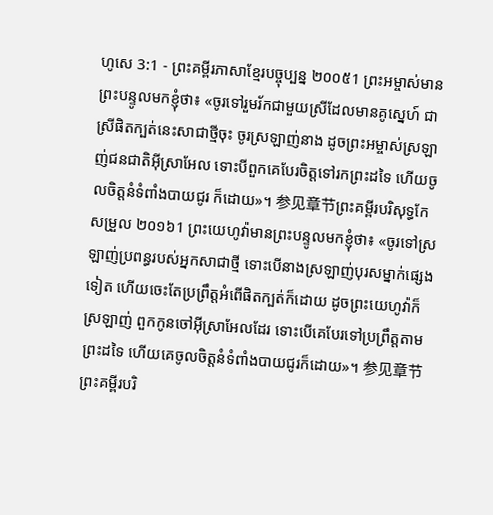ហូសេ 3:1 - ព្រះគម្ពីរភាសាខ្មែរបច្ចុប្បន្ន ២០០៥1 ព្រះអម្ចាស់មានព្រះបន្ទូលមកខ្ញុំថា៖ «ចូរទៅរួមរ័កជាមួយស្រីដែលមានគូស្នេហ៍ ជាស្រីផិតក្បត់នេះសាជាថ្មីចុះ ចូរស្រឡាញ់នាង ដូចព្រះអម្ចាស់ស្រឡាញ់ជនជាតិអ៊ីស្រាអែល ទោះបីពួកគេបែរចិត្តទៅរកព្រះដទៃ ហើយចូលចិត្តនំទំពាំងបាយជូរ ក៏ដោយ»។ 参见章节ព្រះគម្ពីរបរិសុទ្ធកែសម្រួល ២០១៦1 ព្រះយេហូវ៉ាមានព្រះបន្ទូលមកខ្ញុំថា៖ «ចូរទៅស្រឡាញ់ប្រពន្ធរបស់អ្នកសាជាថ្មី ទោះបើនាងស្រឡាញ់បុរសម្នាក់ផ្សេងទៀត ហើយចេះតែប្រព្រឹត្តអំពើផិតក្បត់ក៏ដោយ ដូចព្រះយេហូវ៉ាក៏ស្រឡាញ់ ពួកកូនចៅអ៊ីស្រាអែលដែរ ទោះបើគេបែរទៅប្រព្រឹត្តតាមព្រះដទៃ ហើយគេចូលចិត្តនំទំពាំងបាយជូរក៏ដោយ»។ 参见章节ព្រះគម្ពីរបរិ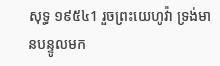សុទ្ធ ១៩៥៤1 រួចព្រះយេហូវ៉ា ទ្រង់មានបន្ទូលមក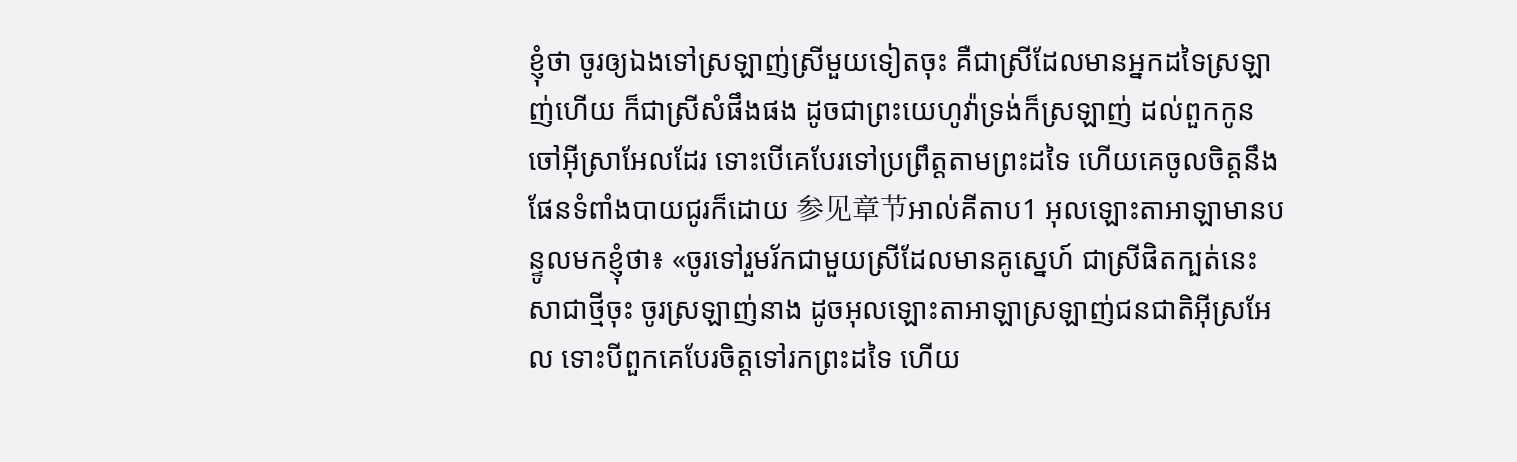ខ្ញុំថា ចូរឲ្យឯងទៅស្រឡាញ់ស្រីមួយទៀតចុះ គឺជាស្រីដែលមានអ្នកដទៃស្រឡាញ់ហើយ ក៏ជាស្រីសំផឹងផង ដូចជាព្រះយេហូវ៉ាទ្រង់ក៏ស្រឡាញ់ ដល់ពួកកូនចៅអ៊ីស្រាអែលដែរ ទោះបើគេបែរទៅប្រព្រឹត្តតាមព្រះដទៃ ហើយគេចូលចិត្តនឹងផែនទំពាំងបាយជូរក៏ដោយ 参见章节អាល់គីតាប1 អុលឡោះតាអាឡាមានបន្ទូលមកខ្ញុំថា៖ «ចូរទៅរួមរ័កជាមួយស្រីដែលមានគូស្នេហ៍ ជាស្រីផិតក្បត់នេះសាជាថ្មីចុះ ចូរស្រឡាញ់នាង ដូចអុលឡោះតាអាឡាស្រឡាញ់ជនជាតិអ៊ីស្រអែល ទោះបីពួកគេបែរចិត្តទៅរកព្រះដទៃ ហើយ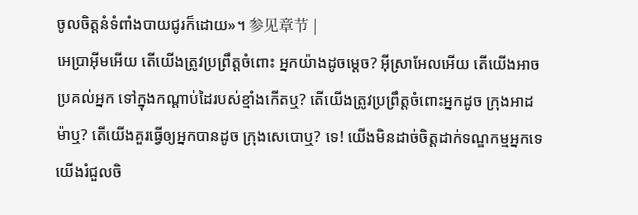ចូលចិត្តនំទំពាំងបាយជូរក៏ដោយ»។ 参见章节 |
អេប្រាអ៊ីមអើយ តើយើងត្រូវប្រព្រឹត្តចំពោះ អ្នកយ៉ាងដូចម្ដេច? អ៊ីស្រាអែលអើយ តើយើងអាចប្រគល់អ្នក ទៅក្នុងកណ្ដាប់ដៃរបស់ខ្មាំងកើតឬ? តើយើងត្រូវប្រព្រឹត្តចំពោះអ្នកដូច ក្រុងអាដម៉ាឬ? តើយើងគួរធ្វើឲ្យអ្នកបានដូច ក្រុងសេបោឬ? ទេ! យើងមិនដាច់ចិត្តដាក់ទណ្ឌកម្មអ្នកទេ យើងរំជួលចិ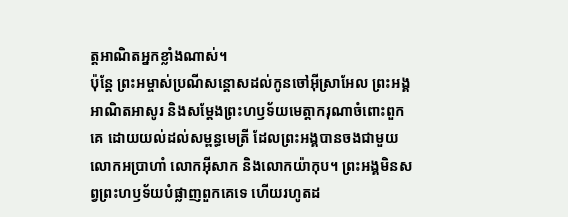ត្តអាណិតអ្នកខ្លាំងណាស់។
ប៉ុន្តែ ព្រះអម្ចាស់ប្រណីសន្ដោសដល់កូនចៅអ៊ីស្រាអែល ព្រះអង្គអាណិតអាសូរ និងសម្តែងព្រះហឫទ័យមេត្តាករុណាចំពោះពួកគេ ដោយយល់ដល់សម្ពន្ធមេត្រី ដែលព្រះអង្គបានចងជាមួយលោកអប្រាហាំ លោកអ៊ីសាក និងលោកយ៉ាកុប។ ព្រះអង្គមិនសព្វព្រះហឫទ័យបំផ្លាញពួកគេទេ ហើយរហូតដ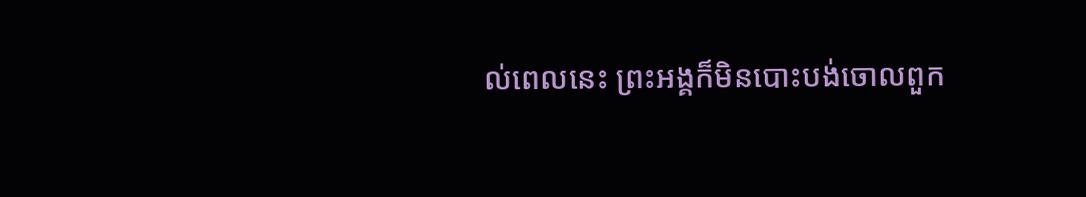ល់ពេលនេះ ព្រះអង្គក៏មិនបោះបង់ចោលពួក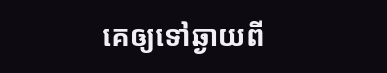គេឲ្យទៅឆ្ងាយពី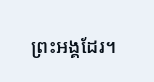ព្រះអង្គដែរ។